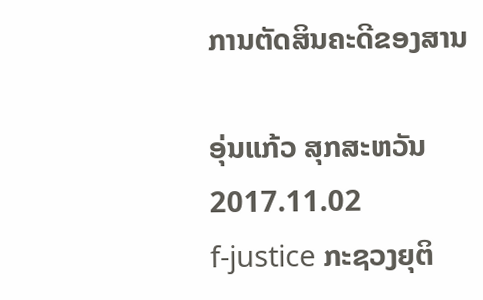ການຕັດສິນຄະດີຂອງສານ

ອຸ່ນແກ້ວ ສຸກສະຫວັນ
2017.11.02
f-justice ກະຊວງຍຸຕິ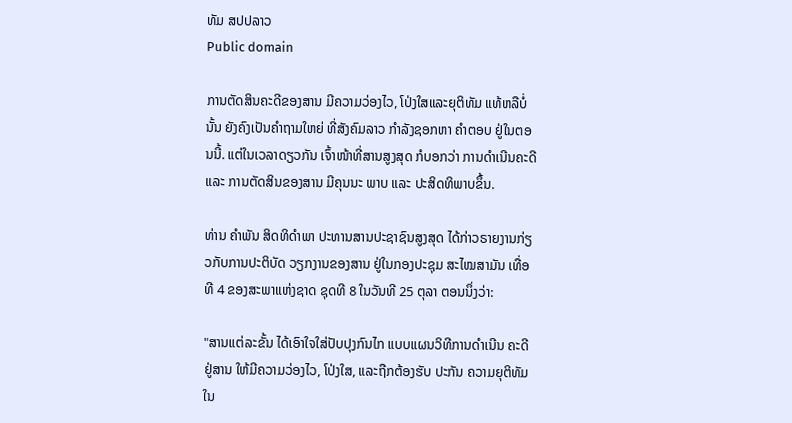ທັມ ສປປລາວ
Public domain

ການຕັດສິນຄະດີຂອງສານ ມີຄວາມວ່ອງໄວ, ໂປ່ງໃສແລະຍຸຕິທັມ ແທ້ຫລືບໍ່ນັ້ນ ຍັງຄົງເປັນຄຳຖາມໃຫຍ່ ທີ່ສັງຄົມລາວ ກຳລັງຊອກຫາ ຄຳຕອບ ຢູ່ໃນຕອນນີ້. ແຕ່ໃນເວລາດຽວກັນ ເຈົ້າໜ້າທີ່ສານສູງສຸດ ກໍບອກວ່າ ການດຳເນີນຄະດີ ແລະ ການຕັດສິນຂອງສານ ມີຄຸນນະ ພາບ ແລະ ປະສິດທິພາບຂຶ້ນ.

ທ່ານ ຄຳພັນ ສິດທິດຳພາ ປະທານສານປະຊາຊົນສູງສຸດ ໄດ້ກ່າວຣາຍງານກ່ຽວກັບການປະຕິບັດ ວຽກງານຂອງສານ ຢູ່ໃນກອງປະຊຸມ ສະໄໝສາມັນ ເທື່ອທີ 4 ຂອງສະພາແຫ່ງຊາດ ຊຸດທີ 8 ໃນວັນທີ 25 ຕຸລາ ຕອນນຶ່ງວ່າ:

"ສານແຕ່ລະຂັ້ນ ໄດ້ເອົາໃຈໃສ່ປັບປຸງກົນໄກ ແບບແຜນວິທີການດໍາເນີນ ຄະດີຢູ່ສານ ໃຫ້ມີຄວາມວ່ອງໄວ, ໂປ່ງໃສ, ແລະຖືກຕ້ອງຮັບ ປະກັນ ຄວາມຍຸຕິທັມ ໃນ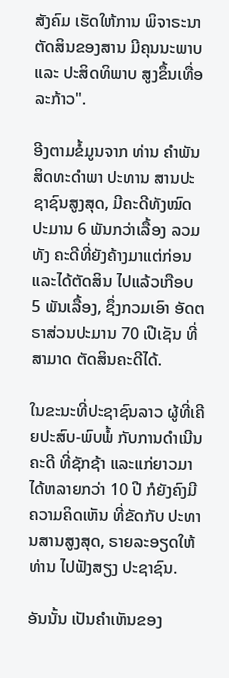ສັງຄົມ ເຮັດໃຫ້ການ ພິຈາຣະນາ ຕັດສິນຂອງສານ ມີຄຸນນະພາບ ແລະ ປະສິດທິພາບ ສູງຂຶ້ນເທື່ອລະກ້າວ".

ອີງຕາມຂໍ້ມູນຈາກ ທ່ານ ຄຳພັນ ສິດທະດຳພາ ປະທານ ສານປະຊາຊົນສູງສຸດ, ມີຄະດີທັງໝົດປະມານ 6 ພັນກວ່າເລື້ອງ ລວມທັງ ຄະດີທີ່ຍັງຄ້າງມາແຕ່ກ່ອນ ແລະໄດ້ຕັດສິນ ໄປແລ້ວເກືອບ 5 ພັນເລື້ອງ, ຊຶ່ງກວມເອົາ ອັດຕຣາສ່ວນປະມານ 70 ເປີເຊັນ ທີ່ສາມາດ ຕັດສິນຄະດີໄດ້.

ໃນຂະນະທີ່ປະຊາຊົນລາວ ຜູ້ທີ່ເຄີຍປະສົບ-ພົບພໍ້ ກັບການດຳເນີນຄະດີ ທີ່ຊັກຊ້າ ແລະແກ່ຍາວມາໄດ້ຫລາຍກວ່າ 10 ປີ ກໍຍັງຄົງມີ ຄວາມຄິດເຫັນ ທີ່ຂັດກັບ ປະທານສານສູງສຸດ, ຣາຍລະອຽດໃຫ້ ທ່ານ ໄປຟັງສຽງ ປະຊາຊົນ.

ອັນນັ້ນ ເປັນຄຳເຫັນຂອງ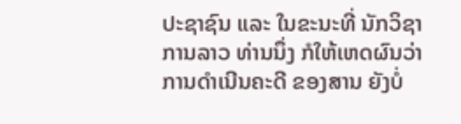ປະຊາຊົນ ແລະ ໃນຂະນະທີ່ ນັກວິຊາການລາວ ທ່ານນຶ່ງ ກໍໃຫ້ເຫດຜົນວ່າ ການດຳເນີນຄະດີ ຂອງສານ ຍັງບໍ່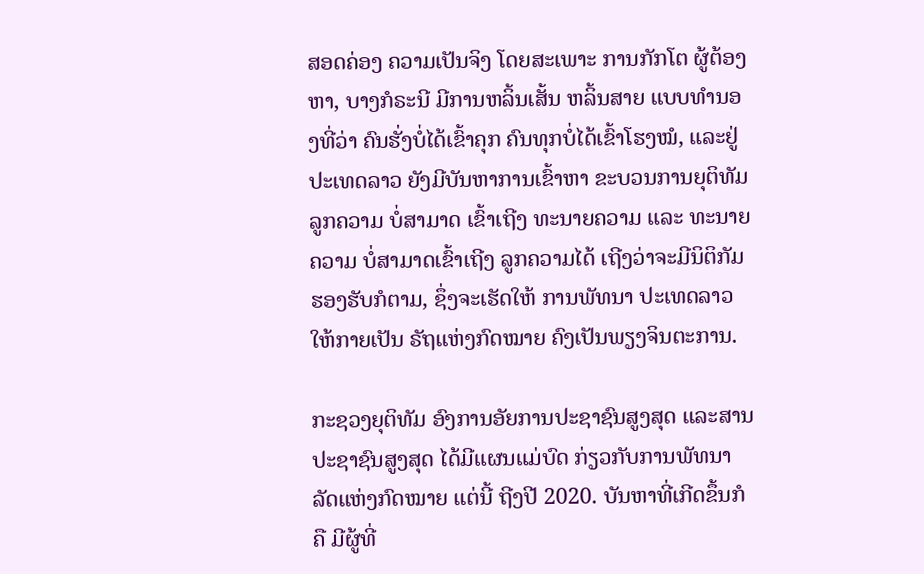ສອດຄ່ອງ ຄວາມເປັນຈິງ ໂດຍສະເພາະ ການກັກໂຕ ຜູ້ຕ້ອງຫາ, ບາງກໍຣະນີ ມີການຫລິ້ນເສັ້ນ ຫລິ້ນສາຍ ແບບທຳນອງທີ່ວ່າ ຄົນຮັ່ງບໍ່ໄດ້ເຂົ້າຄຸກ ຄົນທຸກບໍ່ໄດ້ເຂົ້າໂຮງໝໍ, ແລະຢູ່ປະເທດລາວ ຍັງມີບັນຫາການເຂົ້າຫາ ຂະບວນການຍຸຕິທັມ ລູກຄວາມ ບໍ່ສາມາດ ເຂົ້າເຖີງ ທະນາຍຄວາມ ແລະ ທະນາຍຄວາມ ບໍ່ສາມາດເຂົ້າເຖີງ ລູກຄວາມໄດ້ ເຖີງວ່າຈະມີນິຕິກັມ ຮອງຮັບກໍຕາມ, ຊຶ່ງຈະເຮັດໃຫ້ ການພັທນາ ປະເທດລາວ ໃຫ້ກາຍເປັນ ຣັຖແຫ່ງກົດໝາຍ ຄົງເປັນພຽງຈິນຕະການ.

ກະຊວງຍຸຕິທັມ ອົງການອັຍການປະຊາຊົນສູງສຸດ ແລະສານປະຊາຊົນສູງສຸດ ໄດ້ມີແຜນແມ່ບົດ ກ່ຽວກັບການພັທນາລັດແຫ່ງກົດໝາຍ ແຕ່ນີ້ ຖີງປີ 2020. ບັນຫາທີ່ເກີດຂຶ້ນກໍຄື ມີຜູ້ທີ່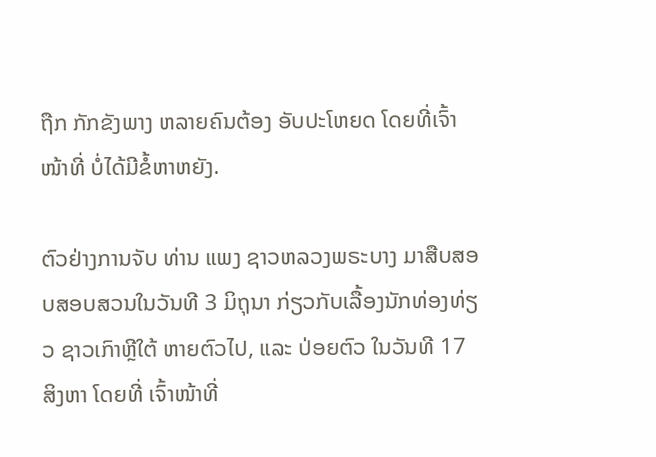ຖືກ ກັກຂັງພາງ ຫລາຍຄົນຕ້ອງ ອັບປະໂຫຍດ ໂດຍທີ່ເຈົ້າໜ້າທີ່ ບໍ່ໄດ້ມີຂໍ້ຫາຫຍັງ.

ຕົວຢ່າງການຈັບ ທ່ານ ແພງ ຊາວຫລວງພຣະບາງ ມາສືບສອບສອບສວນໃນວັນທີ 3 ມິຖຸນາ ກ່ຽວກັບເລື້ອງນັກທ່ອງທ່ຽວ ຊາວເກົາຫຼີໃຕ້ ຫາຍຕົວໄປ, ແລະ ປ່ອຍຕົວ ໃນວັນທີ 17 ສິງຫາ ໂດຍທີ່ ເຈົ້າໜ້າທີ່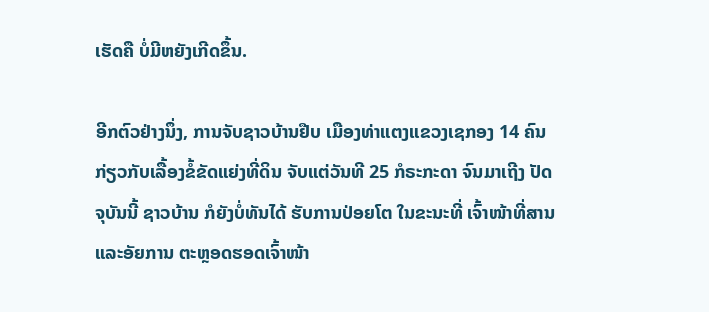ເຮັດຄື ບໍ່ມີຫຍັງເກີດຂຶ້ນ.

ອີກຕົວຢ່າງນຶ່ງ, ການຈັບຊາວບ້ານຢືບ ເມືອງທ່າແຕງແຂວງເຊກອງ 14 ຄົນກ່ຽວກັບເລື້ອງຂໍ້ຂັດແຍ່ງທີ່ດິນ ຈັບແຕ່ວັນທີ 25 ກໍຣະກະດາ ຈົນມາເຖີງ ປັດຈຸບັນນີ້ ຊາວບ້ານ ກໍຍັງບໍ່ທັນໄດ້ ຮັບການປ່ອຍໂຕ ໃນຂະນະທີ່ ເຈົ້າໜ້າທີ່ສານ ແລະອັຍການ ຕະຫຼອດຮອດເຈົ້າໜ້າ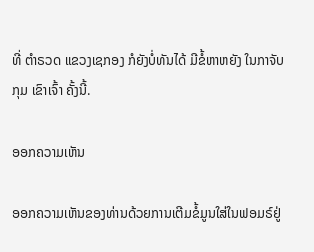ທີ່ ຕຳຣວດ ແຂວງເຊກອງ ກໍຍັງບໍ່ທັນໄດ້ ມີຂໍ້ຫາຫຍັງ ໃນກາຈັບກຸມ ເຂົາເຈົ້າ ຄັ້ງນີ້.

ອອກຄວາມເຫັນ

ອອກຄວາມເຫັນຂອງທ່ານດ້ວຍການເຕີມຂໍ້ມູນໃສ່ໃນຟອມຣ໌ຢູ່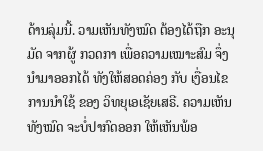ດ້ານລຸ່ມນີ້. ວາມເຫັນທັງໝົດ ຕ້ອງໄດ້ຖືກ ອະນຸມັດ ຈາກຜູ້ ກວດກາ ເພື່ອຄວາມເໝາະສົມ ຈຶ່ງນໍາມາອອກໄດ້ ທັງໃຫ້ສອດຄ່ອງ ກັບ ເງື່ອນໄຂ ການນຳໃຊ້ ຂອງ ວິທຍຸເອເຊັຍເສຣີ. ຄວາມເຫັນທັງໝົດ ຈະບໍ່ປາກົດອອກ ໃຫ້ເຫັນພ້ອ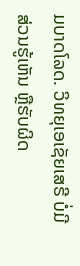ມບາດໂລດ. ວິທຍຸເອເຊັຍເສຣີ ບໍ່ມີສ່ວນຮູ້ເຫັນ ຫຼືຮັບຜິດ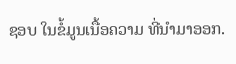ຊອບ ໃນຂໍ້ມູນເນື້ອຄວາມ ທີ່ນໍາມາອອກ.